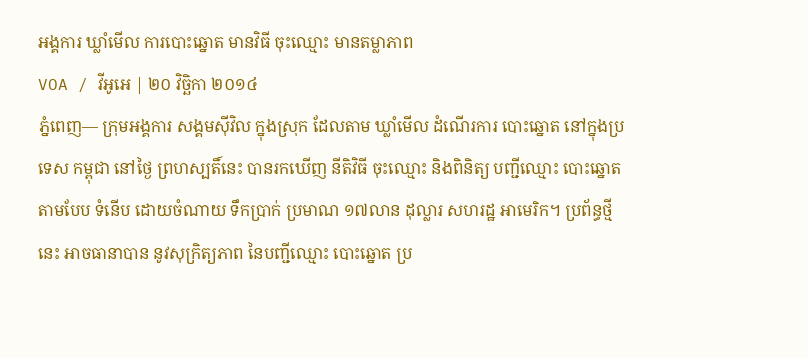អង្គការ ឃ្លាំមើល ការបោះឆ្នោត មានវិធី ចុះឈ្មោះ មានតម្លាភាព
VOA / វីអូអេ | ២០ វិច្ឆិកា ២០១៤
ភ្នំពេញ— ក្រុមអង្គការ សង្គមស៊ីវិល ក្នុងស្រុក ដែលតាម ឃ្លាំមើល ដំណើរការ បោះឆ្នោត នៅក្នុងប្រទេស កម្ពុជា នៅថ្ងៃ ព្រហស្បតិ៍នេះ បានរកឃើញ នីតិវិធី ចុះឈ្មោះ និងពិនិត្យ បញ្ជីឈ្មោះ បោះឆ្នោត តាមបែប ទំនើប ដោយចំណាយ ទឹកប្រាក់ ប្រមាណ ១៧លាន ដុល្លារ សហរដ្ឋ អាមេរិក។ ប្រព័ន្ធថ្មីនេះ អាចធានាបាន នូវសុក្រិត្យភាព នៃបញ្ជីឈ្មោះ បោះឆ្នោត ប្រ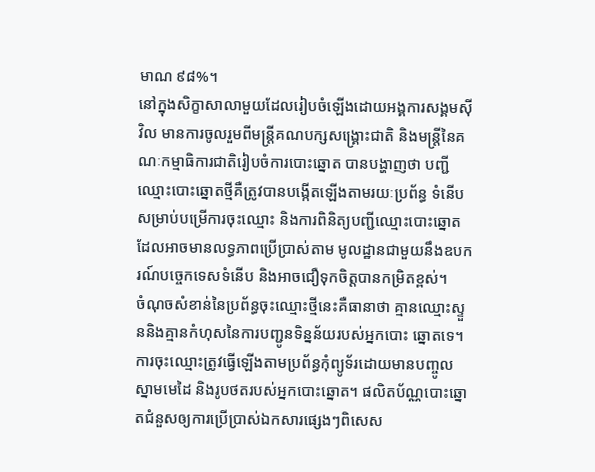មាណ ៩៨%។
នៅក្នុងសិក្ខាសាលាមួយដែលរៀបចំឡើងដោយអង្គការសង្គមស៊ីវិល មានការចូលរួមពីមន្ត្រីគណបក្សសង្គ្រោះជាតិ និងមន្ត្រីនៃគណៈកម្មាធិការជាតិរៀបចំការបោះឆ្នោត បានបង្ហាញថា បញ្ជីឈ្មោះបោះឆ្នោតថ្មីគឺត្រូវបានបង្កើតឡើងតាមរយៈប្រព័ន្ធ ទំនើបសម្រាប់បម្រើការចុះឈ្មោះ និងការពិនិត្យបញ្ជីឈ្មោះបោះឆ្នោតដែលអាចមានលទ្ធភាពប្រើប្រាស់តាម មូលដ្ឋានជាមួយនឹងឧបករណ៍បច្ចេកទេសទំនើប និងអាចជឿទុកចិត្តបានកម្រិតខ្ពស់។
ចំណុចសំខាន់នៃប្រព័ន្ធចុះឈ្មោះថ្មីនេះគឺធានាថា គ្មានឈ្មោះស្ទួននិងគ្មានកំហុសនៃការបញ្ជូនទិន្នន័យរបស់អ្នកបោះ ឆ្នោតទេ។ ការចុះឈ្មោះត្រូវធ្វើឡើងតាមប្រព័ន្ធកុំព្យូទ័រដោយមានបញ្ចូល ស្នាមមេដៃ និងរូបថតរបស់អ្នកបោះឆ្នោត។ ផលិតប័ណ្ណបោះឆ្នោតជំនួសឲ្យការប្រើប្រាស់ឯកសារផ្សេងៗពិសេស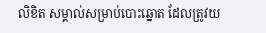លិខិត សម្គាល់សម្រាប់បោះឆ្នោត ដែលត្រូវយ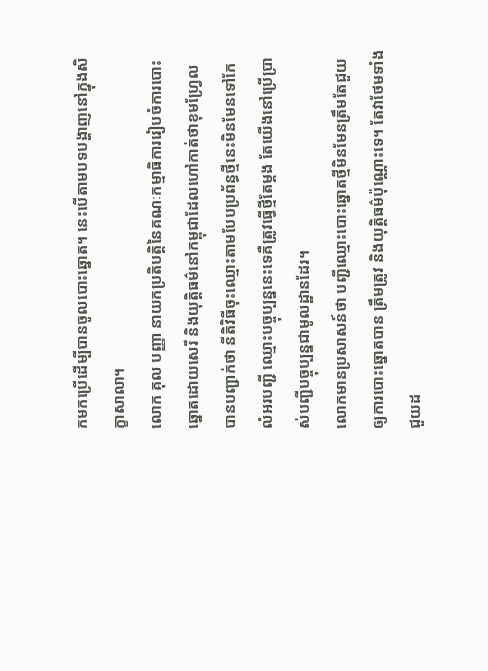កមកប្រើដើម្បីបានចូលបោះឆ្នោត។ នេះបើតាមបទបង្ហាញនៅក្នុងសិក្ខាសាលា។
លោក គុល បញ្ញា នាយកប្រតិបត្តិនៃគណៈកម្មាធិការរៀបចំការបោះឆ្នោតដោយសេរី និងយុត្តិធម៌នៅកម្ពុជាដែលហៅកាត់ថាខុមហ្វ្រែល បានបញ្ជាក់ថា នីតិវិធីចុះឈ្មោះតាមបែបប្រព័ន្ធថ្មីនេះមិនមែនទៅកែលំអរបញ្ជី ឈ្មោះបច្ចុប្បន្ននេះទេគឺត្រូវធ្វើថ្មីតែម្តង តែយើងនៅប្រើប្រាស់បញ្ជីបច្ចុប្បន្នជាមូលដ្ឋានដែរ។
លោកមានប្រសាសន៍ថា បញ្ជីឈ្មោះបោះឆ្នោតថ្មីមិនមែនត្រឹមតែជួយឲ្យការបោះឆ្នោតបាន ត្រឹមត្រូវ និងយុត្តិធម៌ប៉ុណ្ណោះទេ។ តែវាថែមទាំងជួយដ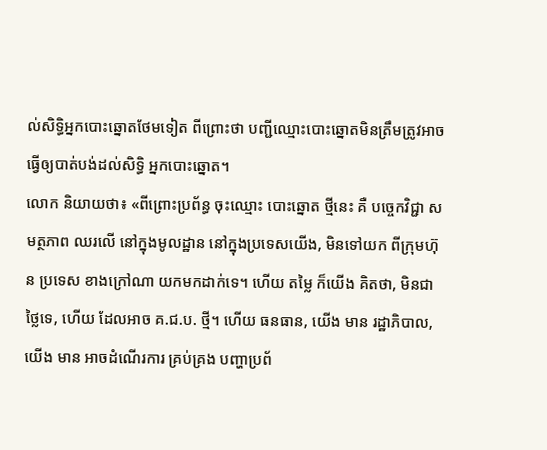ល់សិទ្ធិអ្នកបោះឆ្នោតថែមទៀត ពីព្រោះថា បញ្ជីឈ្មោះបោះឆ្នោតមិនត្រឹមត្រូវអាចធ្វើឲ្យបាត់បង់ដល់សិទ្ធិ អ្នកបោះឆ្នោត។
លោក និយាយថា៖ «ពីព្រោះប្រព័ន្ធ ចុះឈ្មោះ បោះឆ្នោត ថ្មីនេះ គឺ បច្ចេកវិជ្ជា សមត្ថភាព ឈរលើ នៅក្នុងមូលដ្ឋាន នៅក្នុងប្រទេសយើង, មិនទៅយក ពីក្រុមហ៊ុន ប្រទេស ខាងក្រៅណា យកមកដាក់ទេ។ ហើយ តម្លៃ ក៏យើង គិតថា, មិនជាថ្លៃទេ, ហើយ ដែលអាច គ.ជ.ប. ថ្មី។ ហើយ ធនធាន, យើង មាន រដ្ឋាភិបាល, យើង មាន អាចដំណើរការ គ្រប់គ្រង បញ្ហាប្រព័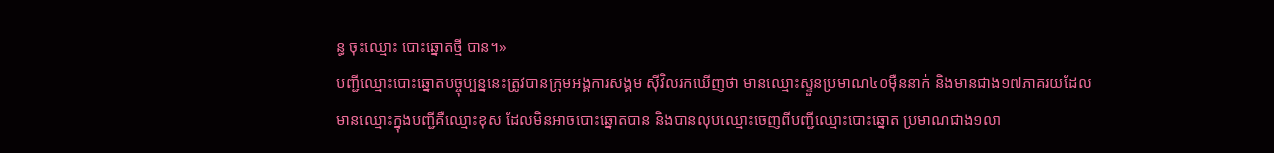ន្ធ ចុះឈ្មោះ បោះឆ្នោតថ្មី បាន។»
បញ្ជីឈ្មោះបោះឆ្នោតបច្ចុប្បន្ននេះត្រូវបានក្រុមអង្គការសង្គម ស៊ីវិលរកឃើញថា មានឈ្មោះស្ទួនប្រមាណ៤០ម៉ឺននាក់ និងមានជាង១៧ភាគរយដែលមានឈ្មោះក្នុងបញ្ជីគឺឈ្មោះខុស ដែលមិនអាចបោះឆ្នោតបាន និងបានលុបឈ្មោះចេញពីបញ្ជីឈ្មោះបោះឆ្នោត ប្រមាណជាង១លា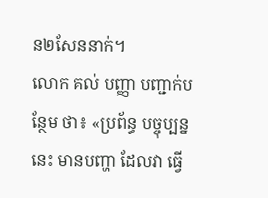ន២សែននាក់។
លោក គល់ បញ្ញា បញ្ជាក់បន្ថែម ថា៖ «ប្រព័ន្ធ បច្ចុប្បន្ននេះ មានបញ្ហា ដែលវា ធ្វើ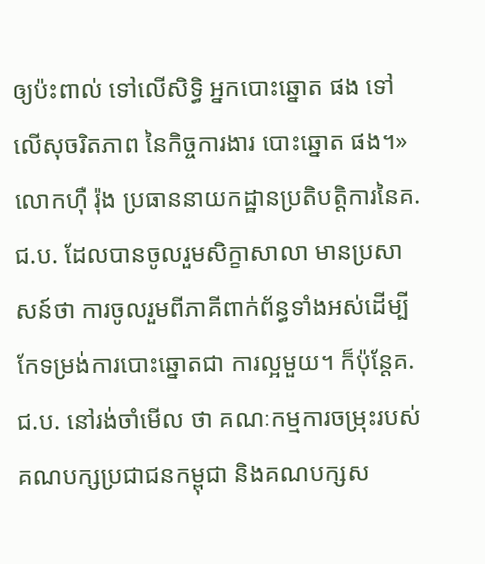ឲ្យប៉ះពាល់ ទៅលើសិទ្ធិ អ្នកបោះឆ្នោត ផង ទៅលើសុចរិតភាព នៃកិច្ចការងារ បោះឆ្នោត ផង។»
លោកហ៊ឺ រ៉ុង ប្រធាននាយកដ្ឋានប្រតិបត្តិការនៃគ.ជ.ប. ដែលបានចូលរួមសិក្ខាសាលា មានប្រសាសន៍ថា ការចូលរួមពីភាគីពាក់ព័ន្ធទាំងអស់ដើម្បីកែទម្រង់ការបោះឆ្នោតជា ការល្អមួយ។ ក៏ប៉ុន្តែគ.ជ.ប. នៅរង់ចាំមើល ថា គណៈកម្មការចម្រុះរបស់គណបក្សប្រជាជនកម្ពុជា និងគណបក្សស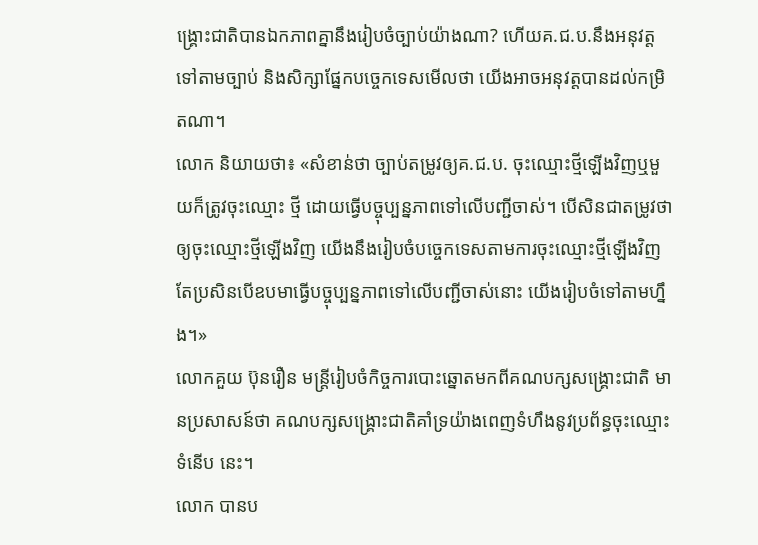ង្គ្រោះជាតិបានឯកភាពគ្នានឹងរៀបចំច្បាប់យ៉ាងណា? ហើយគ.ជ.ប.នឹងអនុវត្តទៅតាមច្បាប់ និងសិក្សាផ្នែកបច្ចេកទេសមើលថា យើងអាចអនុវត្តបានដល់កម្រិតណា។
លោក និយាយថា៖ «សំខាន់ថា ច្បាប់តម្រូវឲ្យគ.ជ.ប. ចុះឈ្មោះថ្មីឡើងវិញឬមួយក៏ត្រូវចុះឈ្មោះ ថ្មី ដោយធ្វើបច្ចុប្បន្នភាពទៅលើបញ្ជីចាស់។ បើសិនជាតម្រូវថា ឲ្យចុះឈ្មោះថ្មីឡើងវិញ យើងនឹងរៀបចំបច្ចេកទេសតាមការចុះឈ្មោះថ្មីឡើងវិញ តែប្រសិនបើឧបមាធ្វើបច្ចុប្បន្នភាពទៅលើបញ្ជីចាស់នោះ យើងរៀបចំទៅតាមហ្នឹង។»
លោកគួយ ប៊ុនរឿន មន្ត្រីរៀបចំកិច្ចការបោះឆ្នោតមកពីគណបក្សសង្គ្រោះជាតិ មានប្រសាសន៍ថា គណបក្សសង្គ្រោះជាតិគាំទ្រយ៉ាងពេញទំហឹងនូវប្រព័ន្ធចុះឈ្មោះទំនើប នេះ។
លោក បានប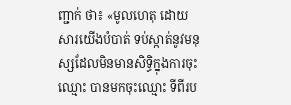ញ្ជាក់ ថា៖ «មូលហេតុ ដោយសារយើងបំបាត់ ទប់ស្កាត់នូវមនុស្សដែលមិនមានសិទ្ធិក្នុងការចុះឈ្មោះ បានមកចុះឈ្មោះ ទីពីរប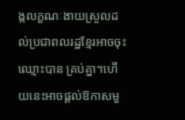ង្កលក្ខណៈងាយស្រួលដល់ប្រជាពលរដ្ឋខ្មែរអាចចុះឈ្មោះបាន គ្រប់គ្នា។ហើយនេះអាចផ្តល់ឱកាសមួ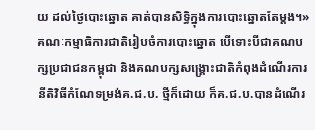យ ដល់ថ្ងៃបោះឆ្នោត គាត់បានសិទ្ធិក្នុងការបោះឆ្នោតតែម្តង។»
គណៈកម្មាធិការជាតិរៀបចំការបោះឆ្នោត បើទោះបីជាគណបក្សប្រជាជនកម្ពុជា និងគណបក្សសង្គ្រោះជាតិកំពុងដំណើរការនីតិវិធីកំណែទម្រង់គ.ជ.ប. ថ្មីក៏ដោយ ក៏គ.ជ.ប.បានដំណើរ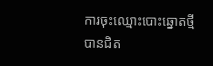ការចុះឈ្មោះបោះឆ្នោតថ្មីបានជិត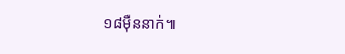១៨ម៉ឺននាក់៕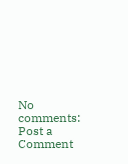No comments:
Post a Comment